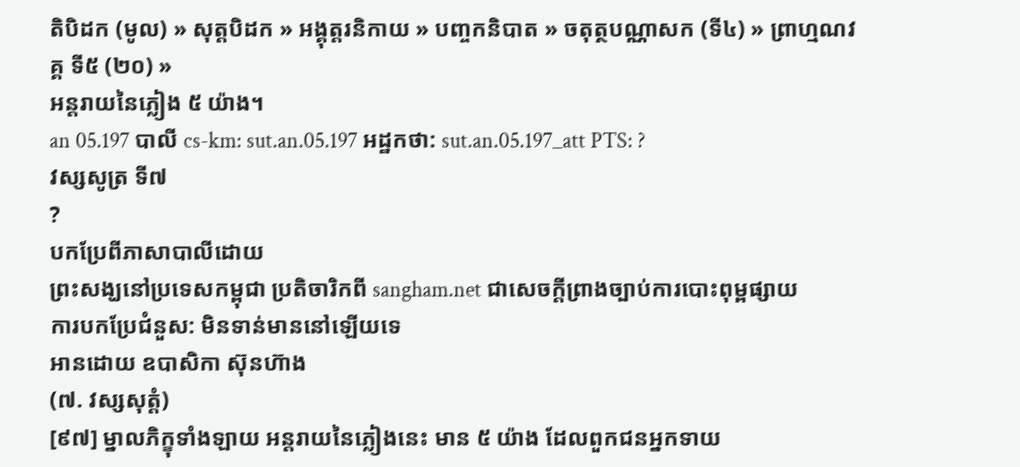តិបិដក (មូល) » សុត្តបិដក » អង្គុត្តរនិកាយ » បញ្ចកនិបាត » ចតុត្ថបណ្ណាសក (ទី៤) » ព្រាហ្មណវគ្គ ទី៥ (២០) »
អន្តរាយនៃភ្លៀង ៥ យ៉ាង។
an 05.197 បាលី cs-km: sut.an.05.197 អដ្ឋកថា: sut.an.05.197_att PTS: ?
វស្សសូត្រ ទី៧
?
បកប្រែពីភាសាបាលីដោយ
ព្រះសង្ឃនៅប្រទេសកម្ពុជា ប្រតិចារិកពី sangham.net ជាសេចក្តីព្រាងច្បាប់ការបោះពុម្ពផ្សាយ
ការបកប្រែជំនួស: មិនទាន់មាននៅឡើយទេ
អានដោយ ឧបាសិកា ស៊ុនហ៊ាង
(៧. វស្សសុត្តំ)
[៩៧] ម្នាលភិក្ខុទាំងឡាយ អន្តរាយនៃភ្លៀងនេះ មាន ៥ យ៉ាង ដែលពួកជនអ្នកទាយ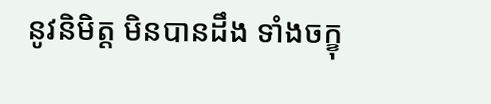នូវនិមិត្ត មិនបានដឹង ទាំងចក្ខុ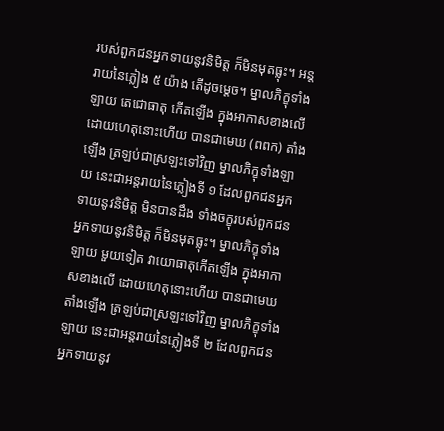របស់ពួកជនអ្នកទាយនូវនិមិត្ត ក៏មិនមុតធ្លុះ។ អន្តរាយនៃភ្លៀង ៥ យ៉ាង តើដូចម្តេច។ ម្នាលភិក្ខុទាំងឡាយ តេជោធាតុ កើតឡើង ក្នុងអាកាសខាងលើ ដោយហេតុនោះហើយ បានជាមេឃ (ពពក) តាំងឡើង ត្រឡប់ជាស្រឡះទៅវិញ ម្នាលភិក្ខុទាំងឡាយ នេះជាអន្តរាយនៃភ្លៀងទី ១ ដែលពួកជនអ្នកទាយនូវនិមិត្ត មិនបានដឹង ទាំងចក្ខុរបស់ពួកជនអ្នកទាយនូវនិមិត្ត ក៏មិនមុតធ្លុះ។ ម្នាលភិក្ខុទាំងឡាយ មួយទៀត វាយោធាតុកើតឡើង ក្នុងអាកាសខាងលើ ដោយហេតុនោះហើយ បានជាមេឃតាំងឡើង ត្រឡប់ជាស្រឡះទៅវិញ ម្នាលភិក្ខុទាំងឡាយ នេះជាអន្តរាយនៃភ្លៀងទី ២ ដែលពួកជនអ្នកទាយនូវ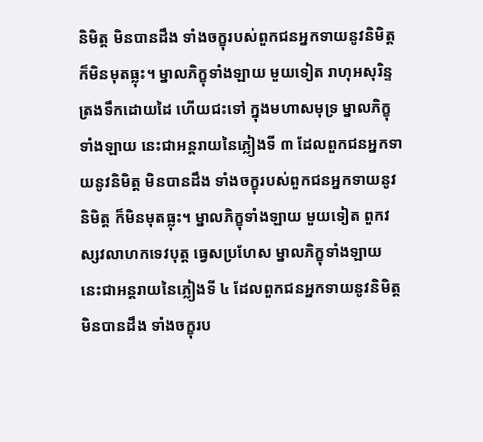និមិត្ត មិនបានដឹង ទាំងចក្ខុរបស់ពួកជនអ្នកទាយនូវនិមិត្ត ក៏មិនមុតធ្លុះ។ ម្នាលភិក្ខុទាំងឡាយ មួយទៀត រាហុអសុរិន្ទ ត្រងទឹកដោយដៃ ហើយជះទៅ ក្នុងមហាសមុទ្រ ម្នាលភិក្ខុទាំងឡាយ នេះជាអន្តរាយនៃភ្លៀងទី ៣ ដែលពួកជនអ្នកទាយនូវនិមិត្ត មិនបានដឹង ទាំងចក្ខុរបស់ពួកជនអ្នកទាយនូវនិមិត្ត ក៏មិនមុតធ្លុះ។ ម្នាលភិក្ខុទាំងឡាយ មួយទៀត ពួកវស្សវលាហកទេវបុត្ត ធ្វេសប្រហែស ម្នាលភិក្ខុទាំងឡាយ នេះជាអន្តរាយនៃភ្លៀងទី ៤ ដែលពួកជនអ្នកទាយនូវនិមិត្ត មិនបានដឹង ទាំងចក្ខុរប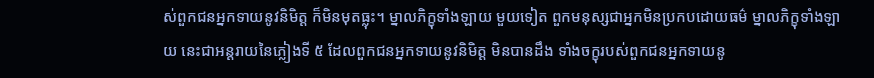ស់ពួកជនអ្នកទាយនូវនិមិត្ត ក៏មិនមុតធ្លុះ។ ម្នាលភិក្ខុទាំងឡាយ មួយទៀត ពួកមនុស្សជាអ្នកមិនប្រកបដោយធម៌ ម្នាលភិក្ខុទាំងឡាយ នេះជាអន្តរាយនៃភ្លៀងទី ៥ ដែលពួកជនអ្នកទាយនូវនិមិត្ត មិនបានដឹង ទាំងចក្ខុរបស់ពួកជនអ្នកទាយនូ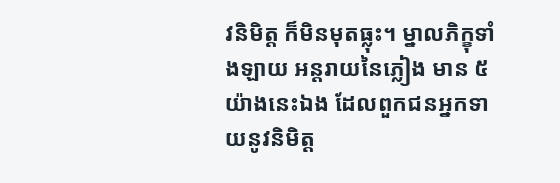វនិមិត្ត ក៏មិនមុតធ្លុះ។ ម្នាលភិក្ខុទាំងឡាយ អន្តរាយនៃភ្លៀង មាន ៥ យ៉ាងនេះឯង ដែលពួកជនអ្នកទាយនូវនិមិត្ត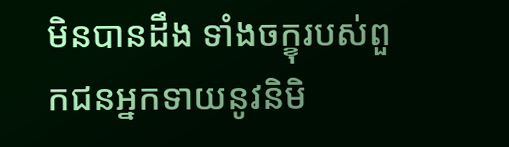មិនបានដឹង ទាំងចក្ខុរបស់ពួកជនអ្នកទាយនូវនិមិ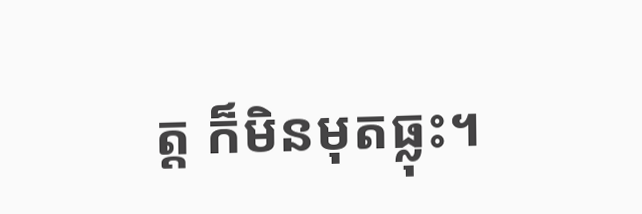ត្ត ក៏មិនមុតធ្លុះ។